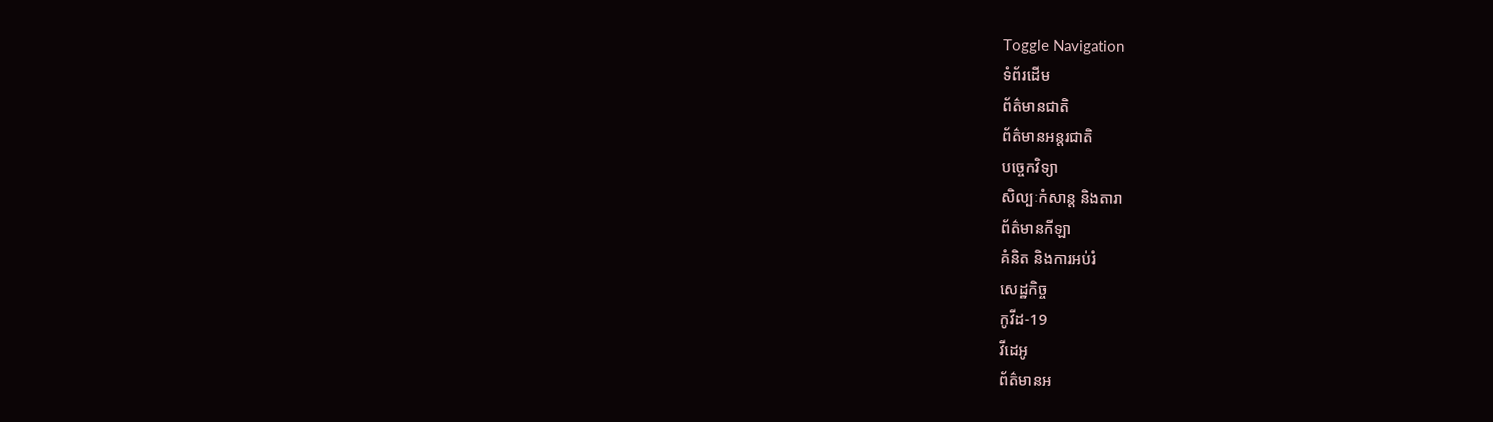Toggle Navigation
ទំព័រដើម
ព័ត៌មានជាតិ
ព័ត៌មានអន្តរជាតិ
បច្ចេកវិទ្យា
សិល្បៈកំសាន្ត និងតារា
ព័ត៌មានកីឡា
គំនិត និងការអប់រំ
សេដ្ឋកិច្ច
កូវីដ-19
វីដេអូ
ព័ត៌មានអ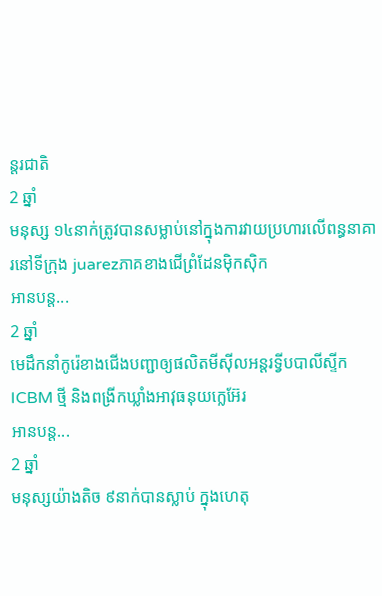ន្តរជាតិ
2 ឆ្នាំ
មនុស្ស ១៤នាក់ត្រូវបានសម្លាប់នៅក្នុងការវាយប្រហារលើពន្ធនាគារនៅទីក្រុង juarezភាគខាងជើព្រំដែនម៉ិកស៊ិក
អានបន្ត...
2 ឆ្នាំ
មេដឹកនាំកូរ៉េខាងជើងបញ្ជាឲ្យផលិតមីស៊ីលអន្តរទ្វីបបាលីស្ទីក ICBM ថ្មី និងពង្រីកឃ្លាំងអាវុធនុយក្លេអ៊ែរ
អានបន្ត...
2 ឆ្នាំ
មនុស្សយ៉ាងតិច ៩នាក់បានស្លាប់ ក្នុងហេតុ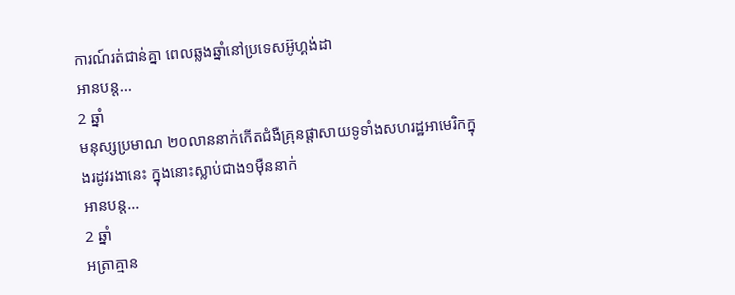ការណ៍រត់ជាន់គ្នា ពេលឆ្លងឆ្នាំនៅប្រទេសអ៊ូហ្គង់ដា
អានបន្ត...
2 ឆ្នាំ
មនុស្សប្រមាណ ២០លាននាក់កើតជំងឺគ្រុនផ្តាសាយទូទាំងសហរដ្ឋអាមេរិកក្នុងរដូវរងានេះ ក្នុងនោះស្លាប់ជាង១ម៉ឺននាក់
អានបន្ត...
2 ឆ្នាំ
អត្រាគ្មាន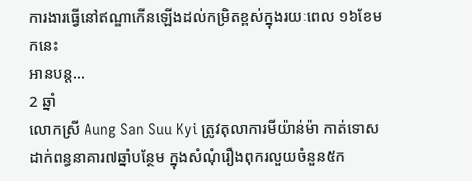ការងារធ្វើនៅឥណ្ឌាកើនឡើងដល់កម្រិតខ្ពស់ក្នុងរយៈពេល ១៦ខែមកនេះ
អានបន្ត...
2 ឆ្នាំ
លោកស្រី Aung San Suu Kyi ត្រូវតុលាការមីយ៉ាន់ម៉ា កាត់ទោសដាក់ពន្ធនាគារ៧ឆ្នាំបន្ថែម ក្នុងសំណុំរឿងពុករលួយចំនួន៥ក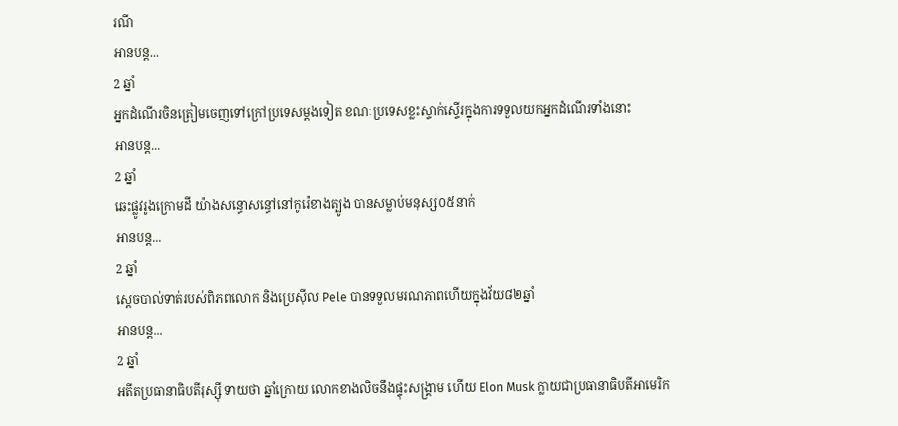រណី
អានបន្ត...
2 ឆ្នាំ
អ្នកដំណើរចិនត្រៀមចេញទៅក្រៅប្រទេសម្ដងទៀត ខណៈប្រទេសខ្លះស្ទាក់ស្ទើរក្នុងការទទួលយកអ្នកដំណើរទាំងនោះ
អានបន្ត...
2 ឆ្នាំ
ឆេះផ្លូវរូងក្រោមដី យ៉ាងសន្ធោសន្ធៅនៅកូរ៉េខាងត្បូង បានសម្លាប់មនុស្ស០៥នាក់
អានបន្ត...
2 ឆ្នាំ
ស្តេចបាល់ទាត់របស់ពិភពលោក និងប្រេស៊ីល Pele បានទទួលមរណភាពហើយក្នុងវ័យ៨២ឆ្នាំ
អានបន្ត...
2 ឆ្នាំ
អតីតប្រធានាធិបតីរុស្ស៊ី ទាយថា ឆ្នាំក្រោយ លោកខាងលិចនឹងផ្ទុះសង្គ្រាម ហើយ Elon Musk ក្លាយជាប្រធានាធិបតីអាមេរិក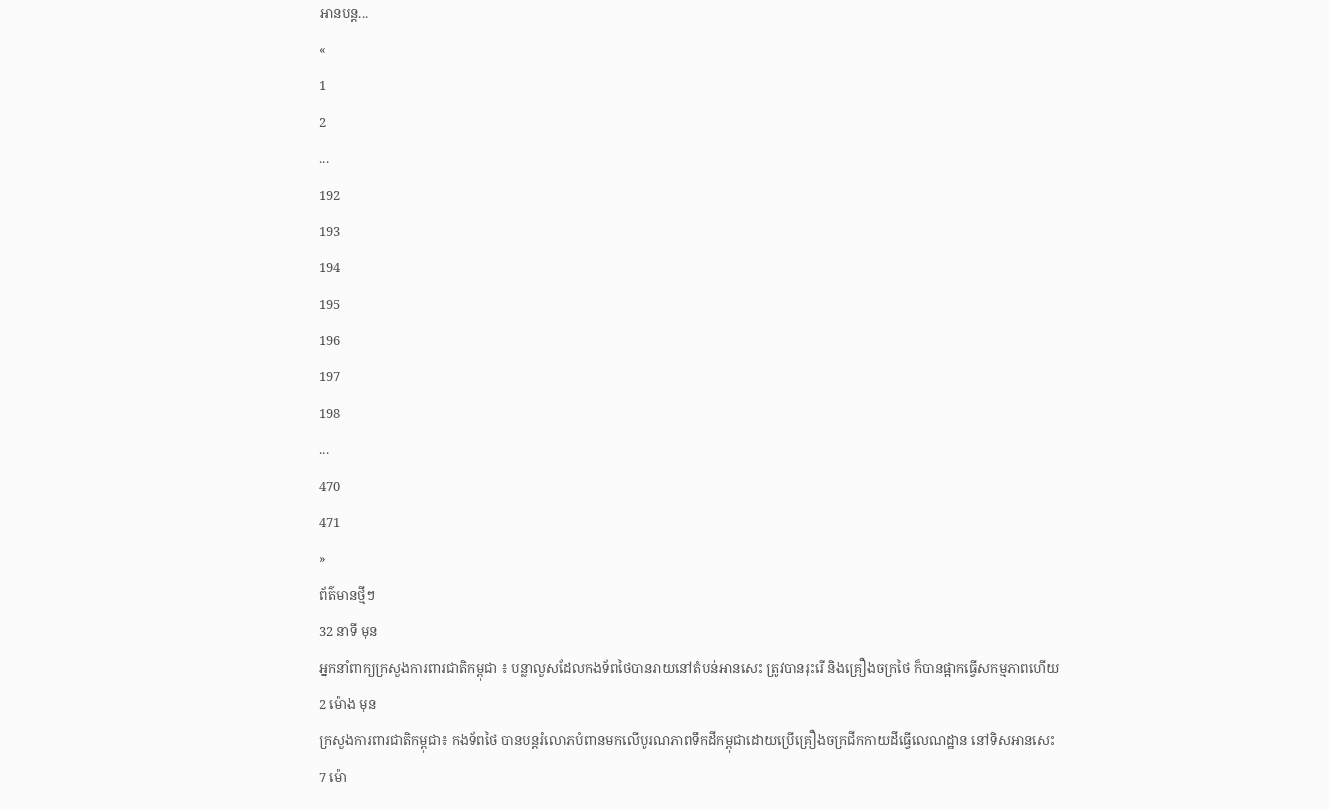អានបន្ត...
«
1
2
...
192
193
194
195
196
197
198
...
470
471
»
ព័ត៌មានថ្មីៗ
32 នាទី មុន
អ្នកនាំពាក្យក្រសួងការពារជាតិកម្ពុជា ៖ បន្លាលួសដែលកងទ័ពថៃបានរាយនៅតំបន់អានសេះ ត្រូវបានរុះរើ និងគ្រឿងចក្រថៃ ក៏បានផ្អាកធ្វើសកម្មភាពហើយ
2 ម៉ោង មុន
ក្រសួងការពារជាតិកម្ពុជា៖ កងទ័ពថៃ បានបន្តរំលោភបំពានមកលើបូរណភាពទឹកដីកម្ពុជាដោយប្រើគ្រឿងចក្រជីកកាយដីធ្វើលេណដ្ឋាន នៅទិសអានសេះ
7 ម៉ោ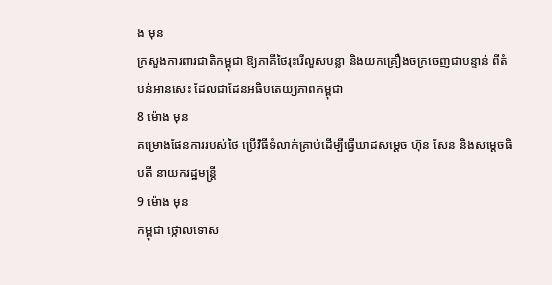ង មុន
ក្រសួងការពារជាតិកម្ពុជា ឱ្យភាគីថៃរុះរើលួសបន្លា និងយកគ្រឿងចក្រចេញជាបន្ទាន់ ពីតំបន់អានសេះ ដែលជាដែនអធិបតេយ្យភាពកម្ពុជា
8 ម៉ោង មុន
គម្រោងផែនការរបស់ថៃ ប្រើវិធីទំលាក់គ្រាប់ដើម្បីធ្វើឃាដសម្តេច ហ៊ុន សែន និងសម្តេចធិបតី នាយករដ្ឋមន្រ្តី
9 ម៉ោង មុន
កម្ពុជា ថ្កោលទោស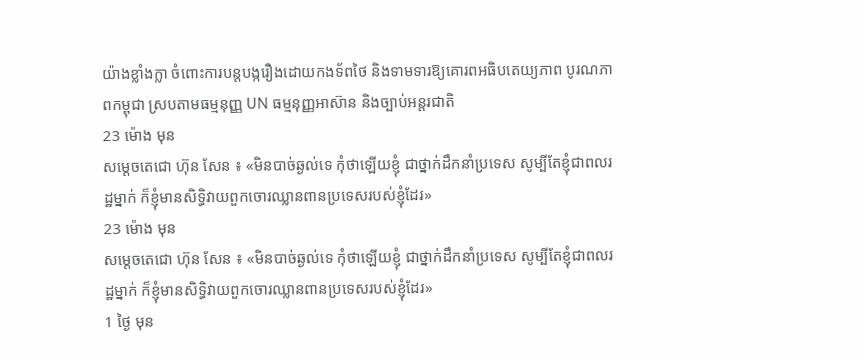យ៉ាងខ្លាំងក្លា ចំពោះការបន្តបង្ករឿងដោយកងទ័ពថៃ និងទាមទារឱ្យគោរពអធិបតេយ្យភាព បូរណភាពកម្ពុជា ស្របតាមធម្មនុញ្ញ UN ធម្មនុញ្ញអាស៊ាន និងច្បាប់អន្តរជាតិ
23 ម៉ោង មុន
សម្តេចតេជោ ហ៊ុន សែន ៖ «មិនបាច់ឆ្ងល់ទេ កុំថាឡើយខ្ញុំ ជាថ្នាក់ដឹកនាំប្រទេស សូម្បីតែខ្ញុំជាពលរដ្ឋម្នាក់ ក៏ខ្ញុំមានសិទ្ធិវាយពួកចោរឈ្លានពានប្រទេសរបស់ខ្ញុំដែរ»
23 ម៉ោង មុន
សម្តេចតេជោ ហ៊ុន សែន ៖ «មិនបាច់ឆ្ងល់ទេ កុំថាឡើយខ្ញុំ ជាថ្នាក់ដឹកនាំប្រទេស សូម្បីតែខ្ញុំជាពលរដ្ឋម្នាក់ ក៏ខ្ញុំមានសិទ្ធិវាយពួកចោរឈ្លានពានប្រទេសរបស់ខ្ញុំដែរ»
1 ថ្ងៃ មុន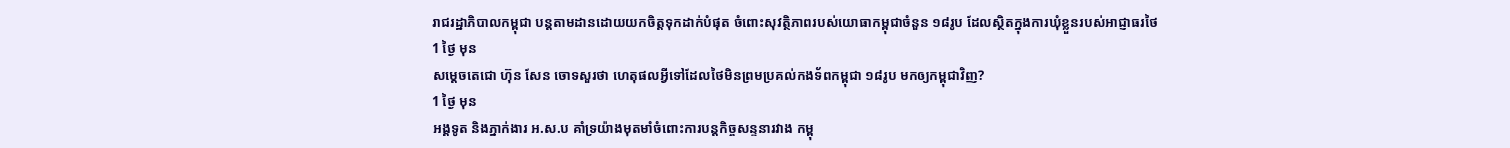រាជរដ្ឋាភិបាលកម្ពុជា បន្តតាមដានដោយយកចិត្តទុកដាក់បំផុត ចំពោះសុវត្ថិភាពរបស់យោធាកម្ពុជាចំនួន ១៨រូប ដែលស្ថិតក្នុងការឃុំខ្លួនរបស់អាជ្ញាធរថៃ
1 ថ្ងៃ មុន
សម្ដេចតេជោ ហ៊ុន សែន ចោទសួរថា ហេតុផលអ្វីទៅដែលថៃមិនព្រមប្រគល់កងទ័ពកម្ពុជា ១៨រូប មកឲ្យកម្ពុជាវិញ?
1 ថ្ងៃ មុន
អង្គទូត និងភ្នាក់ងារ អ.ស.ប គាំទ្រយ៉ាងមុតមាំចំពោះការបន្តកិច្ចសន្ទនារវាង កម្ពុ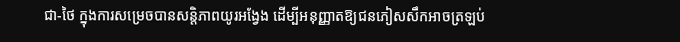ជា-ថៃ ក្នុងការសម្រេចបានសន្ដិភាពយូរអង្វែង ដើម្បីអនុញ្ញាតឱ្យជនភៀសសឹកអាចត្រឡប់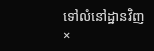ទៅលំនៅដ្ឋានវិញ
×